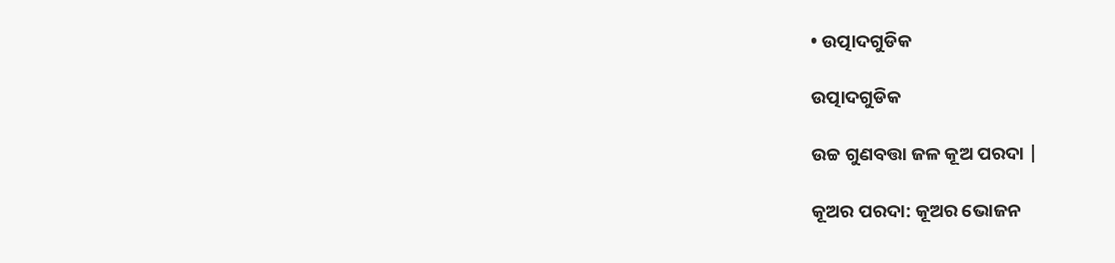• ଉତ୍ପାଦଗୁଡିକ

ଉତ୍ପାଦଗୁଡିକ

ଉଚ୍ଚ ଗୁଣବତ୍ତା ଜଳ କୂଅ ପରଦା |

କୂଅର ପରଦା: କୂଅର ଭୋଜନ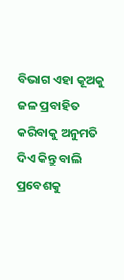ବିଭାଗ ଏହା କୂଅକୁ ଜଳ ପ୍ରବାହିତ କରିବାକୁ ଅନୁମତି ଦିଏ କିନ୍ତୁ ବାଲି ପ୍ରବେଶକୁ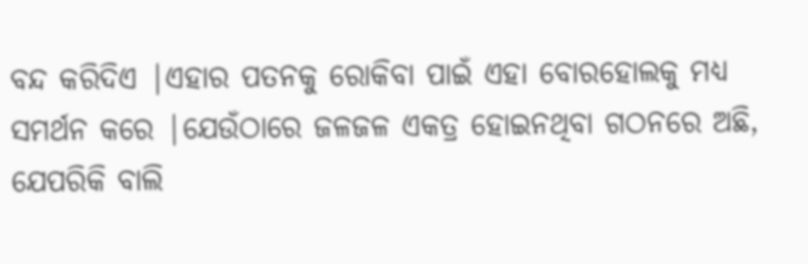ବନ୍ଦ କରିଦିଏ |ଏହାର ପତନକୁ ରୋକିବା ପାଇଁ ଏହା ବୋରହୋଲକୁ ମଧ୍ୟ ସମର୍ଥନ କରେ |ଯେଉଁଠାରେ ଜଳଜଳ ଏକତ୍ର ହୋଇନଥିବା ଗଠନରେ ଅଛି, ଯେପରିକି ବାଲି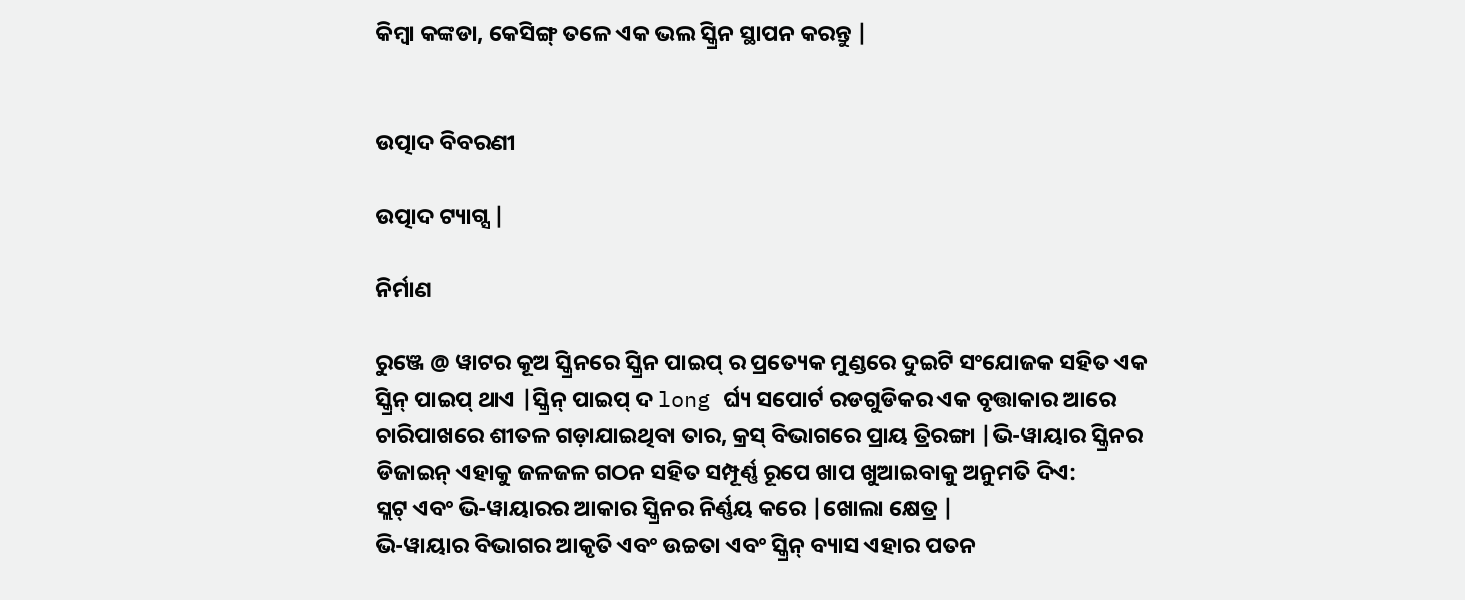କିମ୍ବା କଙ୍କଡା, କେସିଙ୍ଗ୍ ତଳେ ଏକ ଭଲ ସ୍କ୍ରିନ ସ୍ଥାପନ କରନ୍ତୁ |


ଉତ୍ପାଦ ବିବରଣୀ

ଉତ୍ପାଦ ଟ୍ୟାଗ୍ସ |

ନିର୍ମାଣ

ରୁଞ୍ଜେ @ ୱାଟର କୂଅ ସ୍କ୍ରିନରେ ସ୍କ୍ରିନ ପାଇପ୍ ର ପ୍ରତ୍ୟେକ ମୁଣ୍ଡରେ ଦୁଇଟି ସଂଯୋଜକ ସହିତ ଏକ ସ୍କ୍ରିନ୍ ପାଇପ୍ ଥାଏ |ସ୍କ୍ରିନ୍ ପାଇପ୍ ଦ long ର୍ଘ୍ୟ ସପୋର୍ଟ ରଡଗୁଡିକର ଏକ ବୃତ୍ତାକାର ଆରେ ଚାରିପାଖରେ ଶୀତଳ ଗଡ଼ାଯାଇଥିବା ତାର, କ୍ରସ୍ ବିଭାଗରେ ପ୍ରାୟ ତ୍ରିରଙ୍ଗା |ଭି-ୱାୟାର ସ୍କ୍ରିନର ଡିଜାଇନ୍ ଏହାକୁ ଜଳଜଳ ଗଠନ ସହିତ ସମ୍ପୂର୍ଣ୍ଣ ରୂପେ ଖାପ ଖୁଆଇବାକୁ ଅନୁମତି ଦିଏ:
ସ୍ଲଟ୍ ଏବଂ ଭି-ୱାୟାରର ଆକାର ସ୍କ୍ରିନର ନିର୍ଣ୍ଣୟ କରେ |ଖୋଲା କ୍ଷେତ୍ର |
ଭି-ୱାୟାର ବିଭାଗର ଆକୃତି ଏବଂ ଉଚ୍ଚତା ଏବଂ ସ୍କ୍ରିନ୍ ବ୍ୟାସ ଏହାର ପତନ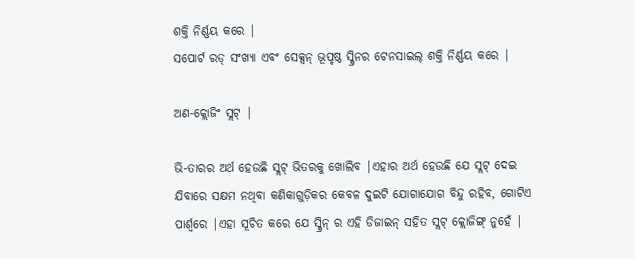ଶକ୍ତି ନିର୍ଣ୍ଣୟ କରେ |
ସପୋର୍ଟ ରଡ୍ ସଂଖ୍ୟା ଏବଂ ସେକ୍ସନ୍ ଭୂପୃଷ୍ଠ ସ୍କ୍ରିନର ଟେନସାଇଲ୍ ଶକ୍ତି ନିର୍ଣ୍ଣୟ କରେ |

ଅଣ-କ୍ଲୋଜିଂ ସ୍ଲଟ୍ |

ଭି-ତାରର ଅର୍ଥ ହେଉଛି ସ୍ଲଟ୍ ଭିତରକୁ ଖୋଲିବ |ଏହାର ଅର୍ଥ ହେଉଛି ଯେ ସ୍ଲଟ୍ ଦେଇ ଯିବାରେ ସକ୍ଷମ ନଥିବା କଣିକାଗୁଡ଼ିକର କେବଳ ଦୁଇଟି ଯୋଗାଯୋଗ ବିନ୍ଦୁ ରହିବ, ଗୋଟିଏ ପାର୍ଶ୍ୱରେ |ଏହା ସୂଚିତ କରେ ଯେ ସ୍କ୍ରିନ୍ ର ଏହି ଡିଜାଇନ୍ ସହିତ ସ୍ଲଟ୍ କ୍ଲୋଜିଙ୍ଗ୍ ନୁହେଁ |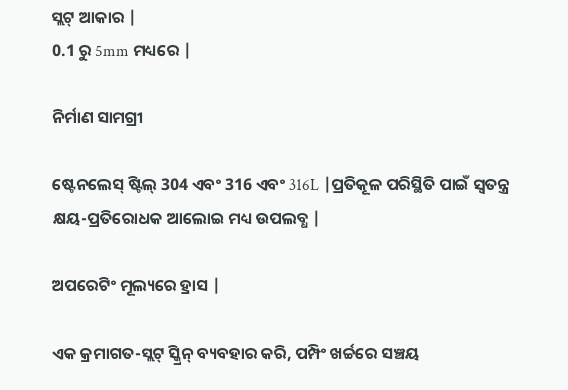ସ୍ଲଟ୍ ଆକାର |
0.1 ରୁ 5mm ମଧ୍ୟରେ |

ନିର୍ମାଣ ସାମଗ୍ରୀ

ଷ୍ଟେନଲେସ୍ ଷ୍ଟିଲ୍ 304 ଏବଂ 316 ଏବଂ 316L |ପ୍ରତିକୂଳ ପରିସ୍ଥିତି ପାଇଁ ସ୍ୱତନ୍ତ୍ର କ୍ଷୟ-ପ୍ରତିରୋଧକ ଆଲୋଇ ମଧ୍ୟ ଉପଲବ୍ଧ |

ଅପରେଟିଂ ମୂଲ୍ୟରେ ହ୍ରାସ |

ଏକ କ୍ରମାଗତ-ସ୍ଲଟ୍ ସ୍କ୍ରିନ୍ ବ୍ୟବହାର କରି, ପମ୍ପିଂ ଖର୍ଚ୍ଚରେ ସଞ୍ଚୟ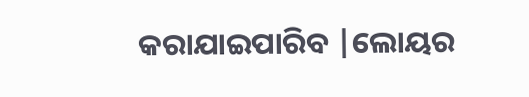କରାଯାଇପାରିବ |ଲୋୟର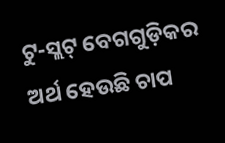ଟୁ-ସ୍ଲଟ୍ ବେଗଗୁଡ଼ିକର ଅର୍ଥ ହେଉଛି ଚାପ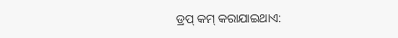ଡ୍ରପ୍ କମ୍ କରାଯାଇଥାଏ: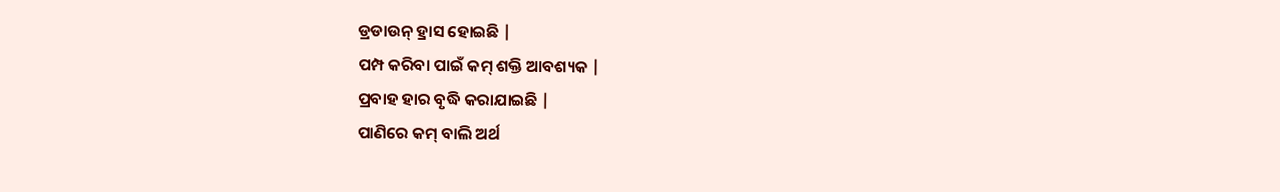ଡ୍ରଡାଉନ୍ ହ୍ରାସ ହୋଇଛି |
ପମ୍ପ କରିବା ପାଇଁ କମ୍ ଶକ୍ତି ଆବଶ୍ୟକ |
ପ୍ରବାହ ହାର ବୃଦ୍ଧି କରାଯାଇଛି |
ପାଣିରେ କମ୍ ବାଲି ଅର୍ଥ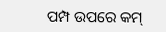ପମ୍ପ ଉପରେ କମ୍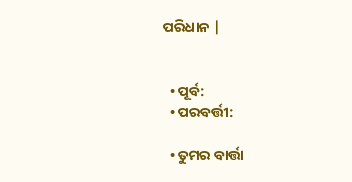ପରିଧାନ |


  • ପୂର୍ବ:
  • ପରବର୍ତ୍ତୀ:

  • ତୁମର ବାର୍ତ୍ତା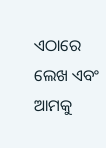ଏଠାରେ ଲେଖ ଏବଂ ଆମକୁ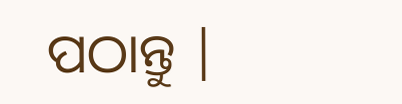ପଠାନ୍ତୁ |